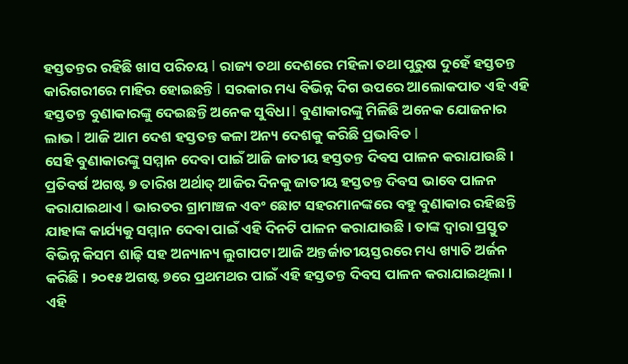ହସ୍ତତନ୍ତର ରହିଛି ଖାସ ପରିଚୟ l ରାଜ୍ୟ ତଥା ଦେଶରେ ମହିଳା ତଥା ପୁରୁଷ ଦୁହେଁ ହସ୍ତତନ୍ତ କାରିଗରୀରେ ମାହିର ହୋଇଛନ୍ତି l ସରକାର ମଧ୍ୟ ବିଭିନ୍ନ ଦିଗ ଉପରେ ଆଲୋକପାତ ଏହି ଏହି ହସ୍ତତନ୍ତ ବୁଣାକାରଙ୍କୁ ଦେଇଛନ୍ତି ଅନେକ ସୁବିଧା l ବୁଣାକାରଙ୍କୁ ମିଳିଛି ଅନେକ ଯୋଜନାର ଲାଭ l ଆଜି ଆମ ଦେଶ ହସ୍ତତନ୍ତ କଳା ଅନ୍ୟ ଦେଶକୁ କରିଛି ପ୍ରଭାବିତ l
ସେହି ବୁଣାକାରଙ୍କୁ ସମ୍ମାନ ଦେବା ପାଇଁ ଆଜି ଜାତୀୟ ହସ୍ତତନ୍ତ ଦିବସ ପାଳନ କରାଯାଉଛି । ପ୍ରତିବର୍ଷ ଅଗଷ୍ଟ ୭ ତାରିଖ ଅର୍ଥାତ୍ ଆଜିର ଦିନକୁ ଜାତୀୟ ହସ୍ତତନ୍ତ ଦିବସ ଭାବେ ପାଳନ କରାଯାଇଥାଏ l ଭାରତର ଗ୍ରାମାଞ୍ଚଳ ଏବଂ ଛୋଟ ସହରମାନଙ୍କରେ ବହୁ ବୁଣାକାର ରହିଛନ୍ତି ଯାହାଙ୍କ କାର୍ଯ୍ୟକୁ ସମ୍ମାନ ଦେବା ପାଇଁ ଏହି ଦିନଟି ପାଳନ କରାଯାଉଛି । ତାଙ୍କ ଦ୍ୱାରା ପ୍ରସ୍ତୁତ ବିଭିନ୍ନ କିସମ ଶାଢ଼ି ସହ ଅନ୍ୟାନ୍ୟ ଲୁଗାପଟା ଆଜି ଅନ୍ତର୍ଜାତୀୟସ୍ତରରେ ମଧ୍ୟ ଖ୍ୟାତି ଅର୍ଜନ କରିଛି । ୨୦୧୫ ଅଗଷ୍ଟ ୭ରେ ପ୍ରଥମଥର ପାଇଁ ଏହି ହସ୍ତତନ୍ତ ଦିବସ ପାଳନ କରାଯାଇଥିଲା । ଏହି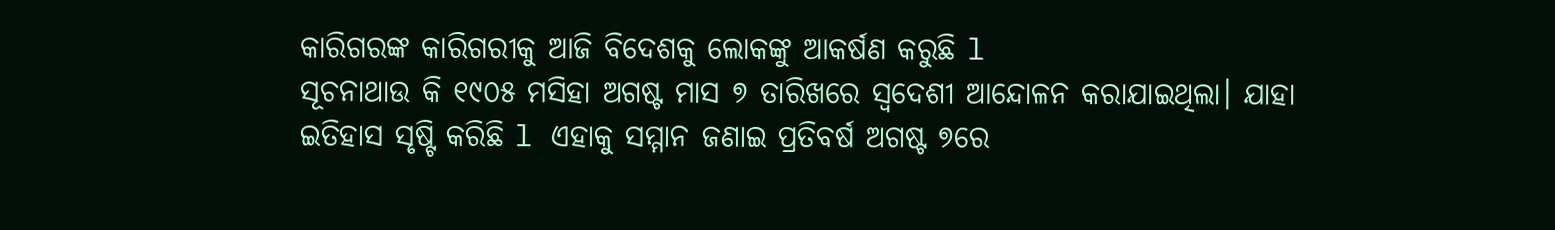କାରିଗରଙ୍କ କାରିଗରୀକୁ ଆଜି ବିଦେଶକୁ ଲୋକଙ୍କୁ ଆକର୍ଷଣ କରୁଛି l
ସୂଚନାଥାଉ କି ୧୯୦୫ ମସିହା ଅଗଷ୍ଟ ମାସ ୭ ତାରିଖରେ ସ୍ବଦେଶୀ ଆନ୍ଦୋଳନ କରାଯାଇଥିଲା। ଯାହା ଇତିହାସ ସୃଷ୍ଟି କରିଛି l ଏହାକୁ ସମ୍ମାନ ଜଣାଇ ପ୍ରତିବର୍ଷ ଅଗଷ୍ଟ ୭ରେ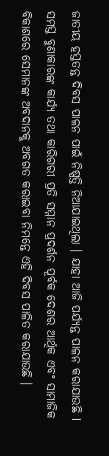ଜାତୀୟ ହସ୍ତତନ୍ତ ଦିବସ ପାଳନ ପାଇଁ ନିଷ୍ପତ୍ତି ନିଆଯାଇଥିଲା । ଯାହା ଆଜି ପର୍ଯ୍ୟନ୍ତ ପାଳନ କରାଯାଉଛି l ସମସ୍ତ ବୁଣାକାରଙ୍କ କାର୍ଯ୍ୟ ତଥା କାରିଗରୀ ପ୍ରତି ସମ୍ମାନ ପ୍ରଦର୍ଶନ ପୂର୍ବକ ଦେଶର ଆର୍ଥିକ ଏବଂ ସାମାଜିକ ବିକାଶରେ ସେମାନଙ୍କ ଅବଦାନକୁ ଅବଗତ କରାଇବା ନିମନ୍ତେ ଏହି ଦିବସ ପାଳିତ କରାଯାଉଛି ।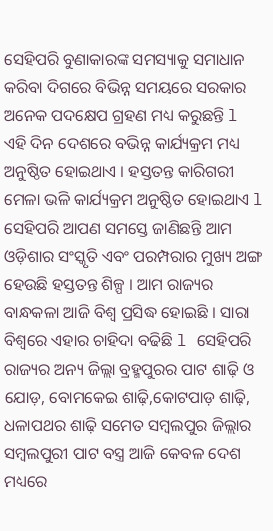ସେହିପରି ବୁଣାକାରଙ୍କ ସମସ୍ୟାକୁ ସମାଧାନ କରିବା ଦିଗରେ ବିଭିନ୍ନ ସମୟରେ ସରକାର ଅନେକ ପଦକ୍ଷେପ ଗ୍ରହଣ ମଧ୍ୟ କରୁଛନ୍ତି l ଏହି ଦିନ ଦେଶରେ ବଭିନ୍ନ କାର୍ଯ୍ୟକ୍ରମ ମଧ୍ୟ ଅନୁଷ୍ଠିତ ହୋଇଥାଏ । ହସ୍ତତନ୍ତ କାରିଗରୀ ମେଳା ଭଳି କାର୍ଯ୍ୟକ୍ରମ ଅନୁଷ୍ଠିତ ହୋଇଥାଏ l
ସେହିପରି ଆପଣ ସମସ୍ତେ ଜାଣିଛନ୍ତି ଆମ ଓଡ଼ିଶାର ସଂସ୍କୃତି ଏବଂ ପରମ୍ପରାର ମୁଖ୍ୟ ଅଙ୍ଗ ହେଉଛି ହସ୍ତତନ୍ତ ଶିଳ୍ପ । ଆମ ରାଜ୍ୟର ବାନ୍ଧକଳା ଆଜି ବିଶ୍ବ ପ୍ରସିଦ୍ଧ ହୋଇଛି । ସାରା ବିଶ୍ୱରେ ଏହାର ଚାହିଦା ବଢିଛି l ସେହିପରି ରାଜ୍ୟର ଅନ୍ୟ ଜିଲ୍ଲା ବ୍ରହ୍ମପୁରର ପାଟ ଶାଢ଼ି ଓ ଯୋଡ଼, ବୋମକେଇ ଶାଢ଼ି,କୋଟପାଡ଼ ଶାଢ଼ି, ଧଳାପଥର ଶାଢ଼ି ସମେତ ସମ୍ବଲପୁର ଜିଲ୍ଲାର ସମ୍ବଲପୁରୀ ପାଟ ବସ୍ତ୍ର ଆଜି କେବଳ ଦେଶ ମଧ୍ୟରେ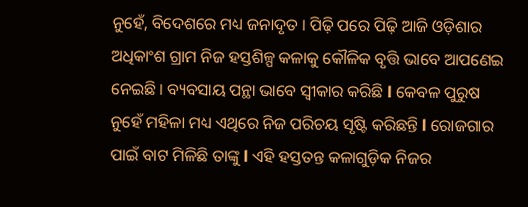ନୁହେଁ, ବିଦେଶରେ ମଧ୍ୟ ଜନାଦୃତ । ପିଢ଼ି ପରେ ପିଢ଼ି ଆଜି ଓଡ଼ିଶାର ଅଧିକାଂଶ ଗ୍ରାମ ନିଜ ହସ୍ତଶିଳ୍ପ କଳାକୁ କୌଳିକ ବୃତ୍ତି ଭାବେ ଆପଣେଇ ନେଇଛି । ବ୍ୟବସାୟ ପନ୍ଥା ଭାବେ ସ୍ୱୀକାର କରିଛି l କେବଳ ପୁରୁଷ ନୁହେଁ ମହିଳା ମଧ୍ୟ ଏଥିରେ ନିଜ ପରିଚୟ ସୃଷ୍ଟି କରିଛନ୍ତି l ରୋଜଗାର ପାଇଁ ବାଟ ମିଳିଛି ତାଙ୍କୁ l ଏହି ହସ୍ତତନ୍ତ କଳାଗୁଡ଼ିକ ନିଜର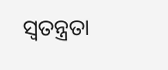ସ୍ୱତନ୍ତ୍ରତା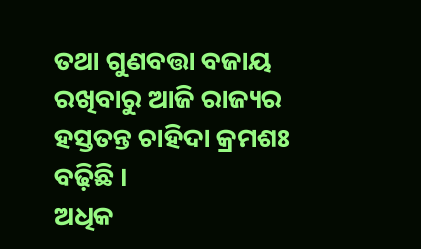ତଥା ଗୁଣବତ୍ତା ବଜାୟ ରଖିବାରୁ ଆଜି ରାଜ୍ୟର ହସ୍ତତନ୍ତ ଚାହିଦା କ୍ରମଶଃ ବଢ଼ିଛି ।
ଅଧିକ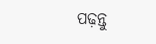ପଢ଼ନ୍ତୁ